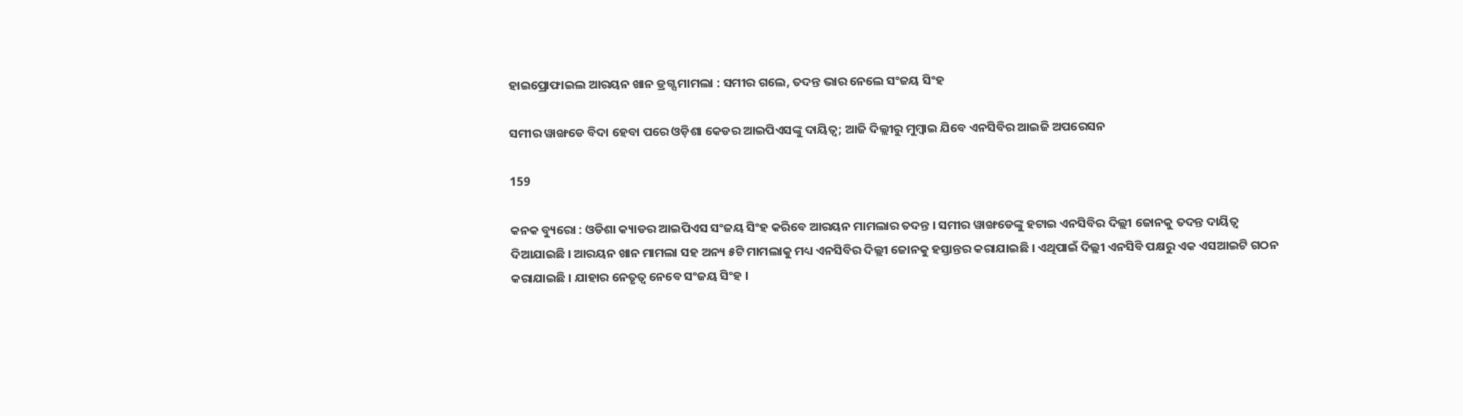ହାଇପ୍ରୋଫାଇଲ ଆରୟନ ଖାନ ଡ୍ରଗ୍ସ ମାମଲା : ସମୀର ଗଲେ, ତଦନ୍ତ ଭାର ନେଲେ ସଂଜୟ ସିଂହ

ସମୀର ୱାଙ୍ଖଡେ ବିଦା ହେବା ପରେ ଓଡ଼ିଶା କେଡର ଆଇପିଏସଙ୍କୁ ଦାୟିତ୍ୱ; ଆଜି ଦିଲ୍ଲୀରୁ ମୁମ୍ବାଇ ଯିବେ ଏନସିବିର ଆଇଜି ଅପରେସନ

159

କନକ ବ୍ୟୁରୋ : ଓଡିଶା କ୍ୟାଡର ଆଇପିଏସ ସଂଜୟ ସିଂହ କରିବେ ଆରୟନ ମାମଲାର ତଦନ୍ତ । ସମୀର ୱାଙ୍ଖଡେଙ୍କୁ ହଟାଇ ଏନସିବିର ଦିଲ୍ଲୀ ଜୋନକୁ ତଦନ୍ତ ଦାୟିତ୍ୱ ଦିଆଯାଇଛି । ଆରୟନ ଖାନ ମାମଲା ସହ ଅନ୍ୟ ୫ଟି ମାମଲାକୁ ମଧ୍ୟ ଏନସିବିର ଦିଲ୍ଲୀ ଜୋନକୁ ହସ୍ତାନ୍ତର କରାଯାଇଛି । ଏଥିପାଇଁ ଦିଲ୍ଲୀ ଏନସିବି ପକ୍ଷରୁ ଏକ ଏସଆଇଟି ଗଠନ କରାଯାଇଛି । ଯାହାର ନେତୃତ୍ୱ ନେବେ ସଂଜୟ ସିଂହ ।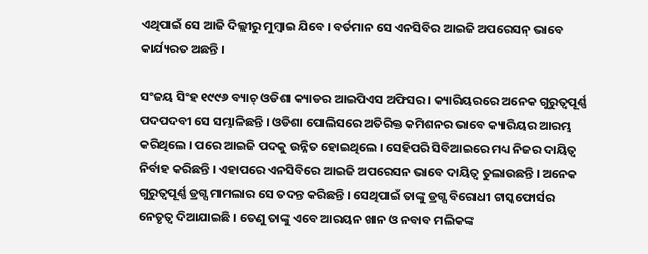ଏଥିପାଇଁ ସେ ଆଜି ଦିଲ୍ଲୀରୁ ମୁମ୍ବାଇ ଯିବେ । ବର୍ତମାନ ସେ ଏନସିବିର ଆଇଜି ଅପରେସନ୍ ଭାବେ କାର୍ଯ୍ୟରତ ଅଛନ୍ତି ।

ସଂଜୟ ସିଂହ ୧୯୯୬ ବ୍ୟାଚ୍ ଓଡିଶା କ୍ୟାଡର ଆଇପିଏସ ଅଫିସର । କ୍ୟାରିୟରରେ ଅନେକ ଗୁରୁତ୍ୱପୂର୍ଣ୍ଣ ପଦପଦବୀ ସେ ସମ୍ଭାଳିଛନ୍ତି । ଓଡିଶା ପୋଲିସରେ ଅତିରିକ୍ତ କମିଶନର ଭାବେ କ୍ୟାରିୟର ଆରମ୍ଭ କରିଥିଲେ । ପରେ ଆଇଜି ପଦକୁ ଉନ୍ନିତ ହୋଇଥିଲେ । ସେହିପରି ସିବିଆଇରେ ମଧ୍ୟ ନିଜର ଦାୟିତ୍ୱ ନିର୍ବାହ କରିଛନ୍ତି । ଏହାପରେ ଏନସିବିରେ ଆଇଜି ଅପରେସନ ଭାବେ ଦାୟିତ୍ୱ ତୁଲାଉଛନ୍ତି । ଅନେକ ଗୁରୁତ୍ୱପୂର୍ଣ୍ଣ ଡ୍ରଗ୍ସ ମାମଲାର ସେ ତଦନ୍ତ କରିଛନ୍ତି । ସେଥିପାଇଁ ତାଙ୍କୁ ଡ୍ରଗ୍ସ ବିରୋଧୀ ଟାସ୍କଫୋର୍ସର ନେତୃତ୍ୱ ଦିଆଯାଇଛି । ତେଣୁ ତାଙ୍କୁ ଏବେ ଆରୟନ ଖାନ ଓ ନବାବ ମଲିକଙ୍କ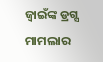ଜ୍ୱାଇଁଙ୍କ ଡ୍ରଗ୍ସ ମାମଲାର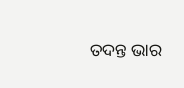ତଦନ୍ତ ଭାର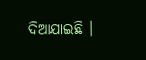ଦିଆଯାଇଛି ।